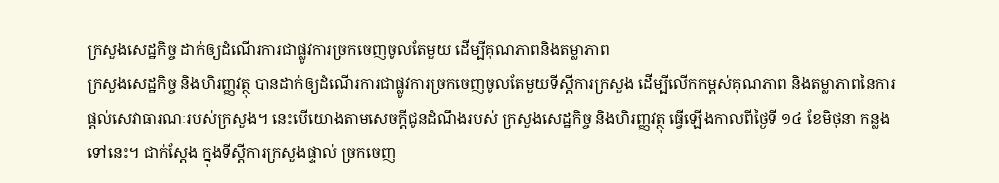ក្រសួងសេដ្ឋកិច្ច ដាក់ឲ្យដំណើរការជាផ្លូវការច្រកចេញចូលតែមួយ ដើម្បីគុណភាពនិងតម្លាភាព
ក្រសួងសេដ្ឋកិច្ច និងហិរញ្ញវត្ថុ បានដាក់ឲ្យដំណើរការជាផ្លូវការច្រកចេញចូលតែមួយទីស្តីការក្រសួង ដើម្បីលើកកម្ពស់គុណភាព និងតម្លាភាពនៃការផ្តល់សេវាធារណៈរបស់ក្រសួង។ នេះបើយោងតាមសេចក្តីជូនដំណឹងរបស់ ក្រសួងសេដ្ឋកិច្ច និងហិរញ្ញវត្ថុ ធ្វើឡើងកាលពីថ្ងៃទី ១៤ ខែមិថុនា កន្លងទៅនេះ។ ជាក់ស្តែង ក្នុងទីស្តីការក្រសួងផ្ទាល់ ច្រកចេញ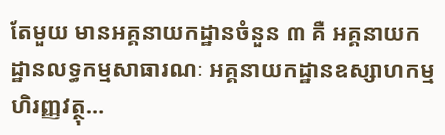តែមួយ មានអគ្គនាយកដ្ឋានចំនួន ៣ គឺ អគ្គនាយកដ្ឋានលទ្ធកម្មសាធារណៈ អគ្គនាយកដ្ឋានឧស្សាហកម្មហិរញ្ញវត្ថុ…